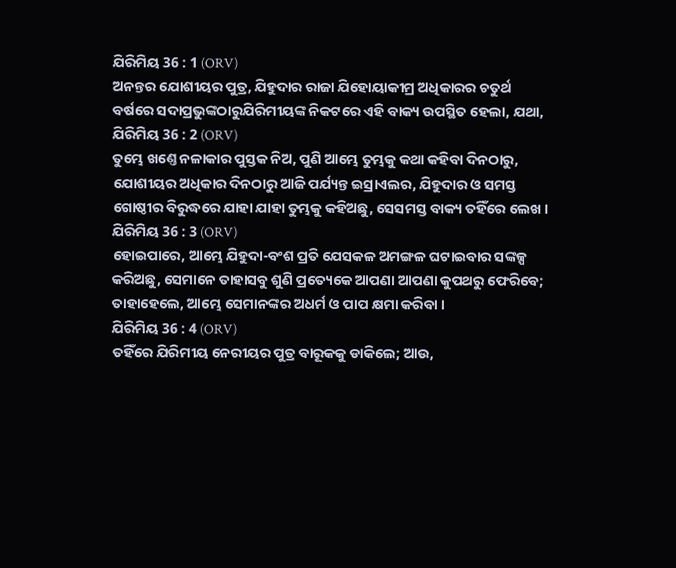ଯିରିମିୟ 36 : 1 (ORV)
ଅନନ୍ତର ଯୋଶୀୟର ପୁତ୍ର, ଯିହୁଦାର ରାଜା ଯିହୋୟାକୀମ୍ର ଅଧିକାରର ଚତୁର୍ଥ ବର୍ଷରେ ସଦାପ୍ରଭୁଙ୍କଠାରୁଯିରିମୀୟଙ୍କ ନିକଟରେ ଏହି ବାକ୍ୟ ଉପସ୍ଥିତ ହେଲା, ଯଥା,
ଯିରିମିୟ 36 : 2 (ORV)
ତୁମ୍ଭେ ଖଣ୍ତେ ନଳାକାର ପୁସ୍ତକ ନିଅ, ପୁଣି ଆମ୍ଭେ ତୁମ୍ଭକୁ କଥା କହିବା ଦିନଠାରୁ, ଯୋଶୀୟର ଅଧିକାର ଦିନଠାରୁ ଆଜି ପର୍ଯ୍ୟନ୍ତ ଇସ୍ରାଏଲର, ଯିହୁଦାର ଓ ସମସ୍ତ ଗୋଷ୍ଠୀର ବିରୁଦ୍ଧରେ ଯାହା ଯାହା ତୁମ୍ଭକୁ କହିଅଛୁ, ସେସମସ୍ତ ବାକ୍ୟ ତହିଁରେ ଲେଖ ।
ଯିରିମିୟ 36 : 3 (ORV)
ହୋଇପାରେ, ଆମ୍ଭେ ଯିହୁଦା-ବଂଶ ପ୍ରତି ଯେସକଳ ଅମଙ୍ଗଳ ଘଟାଇବାର ସଙ୍କଳ୍ପ କରିଅଛୁ, ସେମାନେ ତାହାସବୁ ଶୁଣି ପ୍ରତ୍ୟେକେ ଆପଣା ଆପଣା କୁପଥରୁ ଫେରିବେ; ତାହାହେଲେ, ଆମ୍ଭେ ସେମାନଙ୍କର ଅଧର୍ମ ଓ ପାପ କ୍ଷମା କରିବା ।
ଯିରିମିୟ 36 : 4 (ORV)
ତହିଁରେ ଯିରିମୀୟ ନେରୀୟର ପୁତ୍ର ବାରୂକକୁ ଡାକିଲେ; ଆଉ,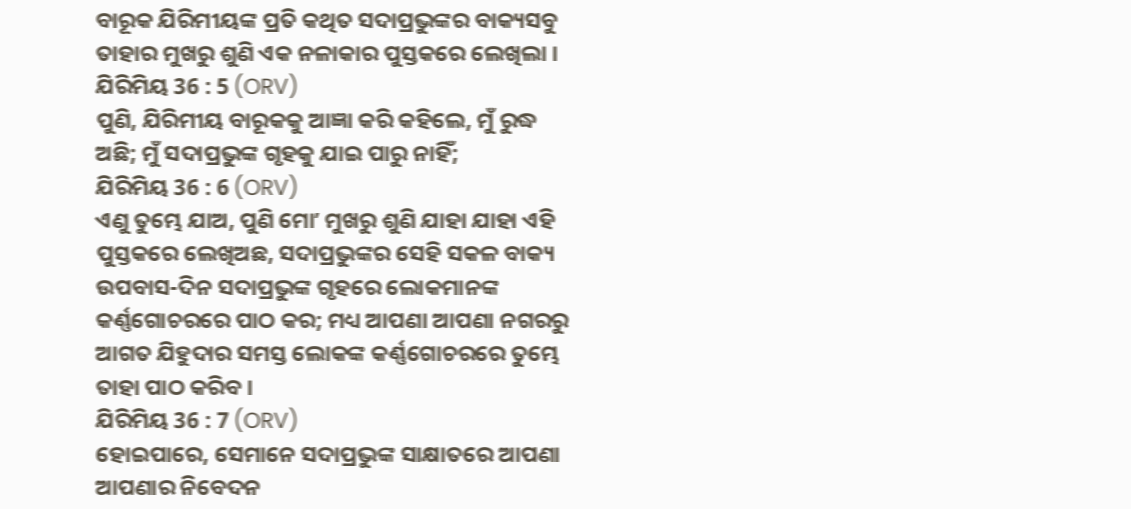ବାରୂକ ଯିରିମୀୟଙ୍କ ପ୍ରତି କଥିତ ସଦାପ୍ରଭୁଙ୍କର ବାକ୍ୟସବୁ ତାହାର ମୁଖରୁ ଶୁଣି ଏକ ନଳାକାର ପୁସ୍ତକରେ ଲେଖିଲା ।
ଯିରିମିୟ 36 : 5 (ORV)
ପୁଣି, ଯିରିମୀୟ ବାରୂକକୁ ଆଜ୍ଞା କରି କହିଲେ, ମୁଁ ରୁଦ୍ଧ ଅଛି; ମୁଁ ସଦାପ୍ରଭୁଙ୍କ ଗୃହକୁ ଯାଇ ପାରୁ ନାହିଁ;
ଯିରିମିୟ 36 : 6 (ORV)
ଏଣୁ ତୁମ୍ଭେ ଯାଅ, ପୁଣି ମୋʼ ମୁଖରୁ ଶୁଣି ଯାହା ଯାହା ଏହି ପୁସ୍ତକରେ ଲେଖିଅଛ, ସଦାପ୍ରଭୁଙ୍କର ସେହି ସକଳ ବାକ୍ୟ ଉପବାସ-ଦିନ ସଦାପ୍ରଭୁଙ୍କ ଗୃହରେ ଲୋକମାନଙ୍କ କର୍ଣ୍ଣଗୋଚରରେ ପାଠ କର; ମଧ୍ୟ ଆପଣା ଆପଣା ନଗରରୁ ଆଗତ ଯିହୁଦାର ସମସ୍ତ ଲୋକଙ୍କ କର୍ଣ୍ଣଗୋଚରରେ ତୁମ୍ଭେ ତାହା ପାଠ କରିବ ।
ଯିରିମିୟ 36 : 7 (ORV)
ହୋଇପାରେ, ସେମାନେ ସଦାପ୍ରଭୁଙ୍କ ସାକ୍ଷାତରେ ଆପଣା ଆପଣାର ନିବେଦନ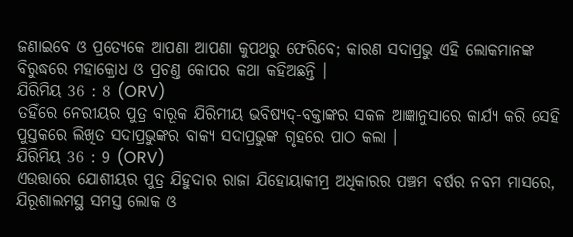ଜଣାଇବେ ଓ ପ୍ରତ୍ୟେକେ ଆପଣା ଆପଣା କୁପଥରୁ ଫେରିବେ; କାରଣ ସଦାପ୍ରଭୁ ଏହି ଲୋକମାନଙ୍କ ବିରୁଦ୍ଧରେ ମହାକ୍ରୋଧ ଓ ପ୍ରଚଣ୍ତ କୋପର କଥା କହିଅଛନ୍ତି ।
ଯିରିମିୟ 36 : 8 (ORV)
ତହିଁରେ ନେରୀୟର ପୁତ୍ର ବାରୂକ ଯିରିମୀୟ ଭବିଷ୍ୟଦ୍-ବକ୍ତାଙ୍କର ସକଳ ଆଜ୍ଞାନୁସାରେ କାର୍ଯ୍ୟ କରି ସେହି ପୁସ୍ତକରେ ଲିଖିତ ସଦାପ୍ରଭୁଙ୍କର ବାକ୍ୟ ସଦାପ୍ରଭୁଙ୍କ ଗୃହରେ ପାଠ କଲା ।
ଯିରିମିୟ 36 : 9 (ORV)
ଏଉତ୍ତାରେ ଯୋଶୀୟର ପୁତ୍ର ଯିହୁଦାର ରାଜା ଯିହୋୟାକୀମ୍ର ଅଧିକାରର ପଞ୍ଚମ ବର୍ଷର ନବମ ମାସରେ, ଯିରୂଶାଲମସ୍ଥ ସମସ୍ତ ଲୋକ ଓ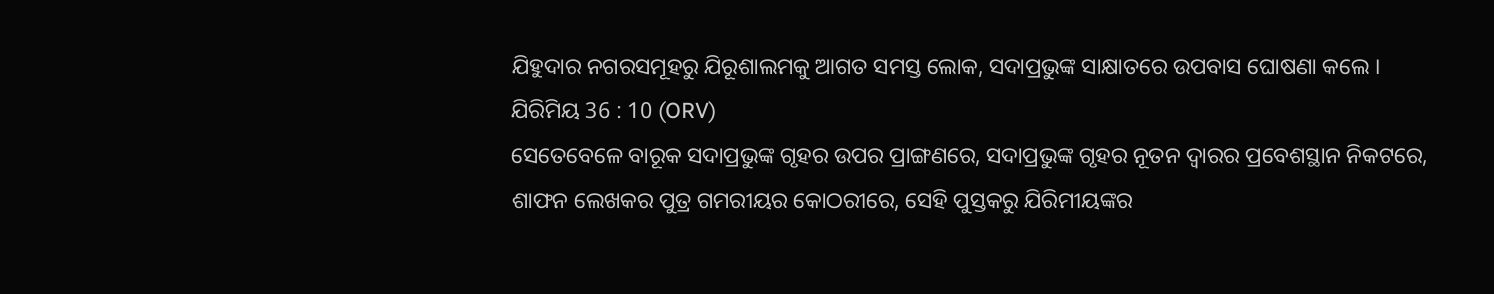ଯିହୁଦାର ନଗରସମୂହରୁ ଯିରୂଶାଲମକୁ ଆଗତ ସମସ୍ତ ଲୋକ, ସଦାପ୍ରଭୁଙ୍କ ସାକ୍ଷାତରେ ଉପବାସ ଘୋଷଣା କଲେ ।
ଯିରିମିୟ 36 : 10 (ORV)
ସେତେବେଳେ ବାରୂକ ସଦାପ୍ରଭୁଙ୍କ ଗୃହର ଉପର ପ୍ରାଙ୍ଗଣରେ, ସଦାପ୍ରଭୁଙ୍କ ଗୃହର ନୂତନ ଦ୍ଵାରର ପ୍ରବେଶସ୍ଥାନ ନିକଟରେ, ଶାଫନ ଲେଖକର ପୁତ୍ର ଗମରୀୟର କୋଠରୀରେ, ସେହି ପୁସ୍ତକରୁ ଯିରିମୀୟଙ୍କର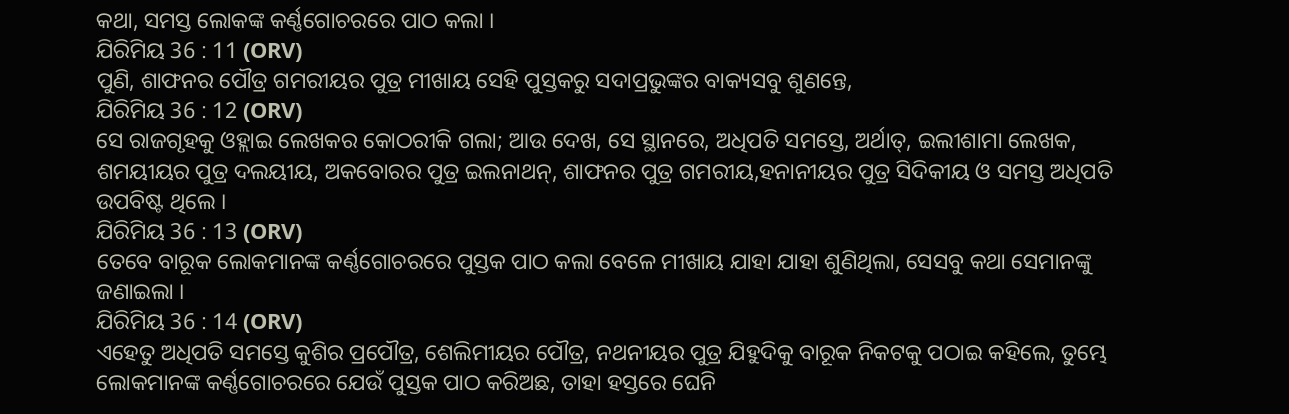କଥା, ସମସ୍ତ ଲୋକଙ୍କ କର୍ଣ୍ଣଗୋଚରରେ ପାଠ କଲା ।
ଯିରିମିୟ 36 : 11 (ORV)
ପୁଣି, ଶାଫନର ପୌତ୍ର ଗମରୀୟର ପୁତ୍ର ମୀଖାୟ ସେହି ପୁସ୍ତକରୁ ସଦାପ୍ରଭୁଙ୍କର ବାକ୍ୟସବୁ ଶୁଣନ୍ତେ,
ଯିରିମିୟ 36 : 12 (ORV)
ସେ ରାଜଗୃହକୁ ଓହ୍ଲାଇ ଲେଖକର କୋଠରୀକି ଗଲା; ଆଉ ଦେଖ, ସେ ସ୍ଥାନରେ, ଅଧିପତି ସମସ୍ତେ, ଅର୍ଥାତ୍, ଇଲୀଶାମା ଲେଖକ, ଶମୟୀୟର ପୁତ୍ର ଦଲୟୀୟ, ଅକବୋରର ପୁତ୍ର ଇଲନାଥନ୍, ଶାଫନର ପୁତ୍ର ଗମରୀୟ,ହନାନୀୟର ପୁତ୍ର ସିଦିକୀୟ ଓ ସମସ୍ତ ଅଧିପତି ଉପବିଷ୍ଟ ଥିଲେ ।
ଯିରିମିୟ 36 : 13 (ORV)
ତେବେ ବାରୂକ ଲୋକମାନଙ୍କ କର୍ଣ୍ଣଗୋଚରରେ ପୁସ୍ତକ ପାଠ କଲା ବେଳେ ମୀଖାୟ ଯାହା ଯାହା ଶୁଣିଥିଲା, ସେସବୁ କଥା ସେମାନଙ୍କୁ ଜଣାଇଲା ।
ଯିରିମିୟ 36 : 14 (ORV)
ଏହେତୁ ଅଧିପତି ସମସ୍ତେ କୁଶିର ପ୍ରପୌତ୍ର, ଶେଲିମୀୟର ପୌତ୍ର, ନଥନୀୟର ପୁତ୍ର ଯିହୁଦିକୁ ବାରୂକ ନିକଟକୁ ପଠାଇ କହିଲେ, ତୁମ୍ଭେ ଲୋକମାନଙ୍କ କର୍ଣ୍ଣଗୋଚରରେ ଯେଉଁ ପୁସ୍ତକ ପାଠ କରିଅଛ, ତାହା ହସ୍ତରେ ଘେନି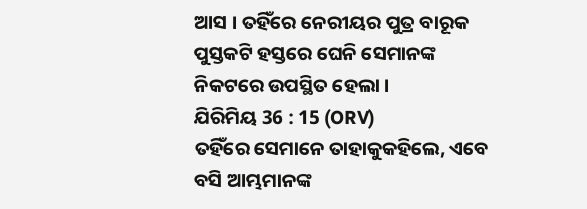ଆସ । ତହିଁରେ ନେରୀୟର ପୁତ୍ର ବାରୂକ ପୁସ୍ତକଟି ହସ୍ତରେ ଘେନି ସେମାନଙ୍କ ନିକଟରେ ଉପସ୍ଥିତ ହେଲା ।
ଯିରିମିୟ 36 : 15 (ORV)
ତହିଁରେ ସେମାନେ ତାହାକୁକହିଲେ, ଏବେ ବସି ଆମ୍ଭମାନଙ୍କ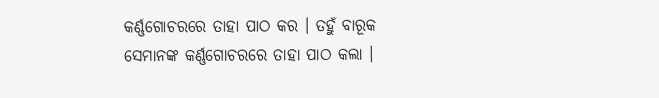କର୍ଣ୍ଣଗୋଚରରେ ତାହା ପାଠ କର । ତହୁଁ ବାରୂକ ସେମାନଙ୍କ କର୍ଣ୍ଣଗୋଚରରେ ତାହା ପାଠ କଲା ।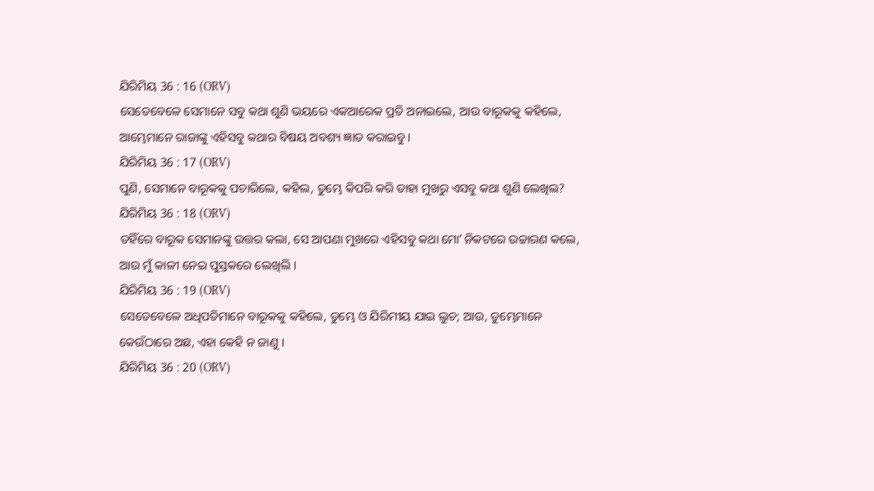ଯିରିମିୟ 36 : 16 (ORV)
ସେତେବେଳେ ସେମାନେ ସବୁ କଥା ଶୁଣି ଭୟରେ ଏକଆରେକ ପ୍ରତି ଅନାଇଲେ, ଆଉ ବାରୂକକୁ କହିଲେ, ଆମ୍ଭେମାନେ ରାଜାଙ୍କୁ ଏହିସବୁ କଥାର ବିଷୟ ଅବଶ୍ୟ ଜ୍ଞାତ କରାଇବୁ ।
ଯିରିମିୟ 36 : 17 (ORV)
ପୁଣି, ସେମାନେ ବାରୂକକୁ ପଚାରିଲେ, କହିଲ, ତୁମ୍ଭେ କିପରି କରି ତାହା ମୁଖରୁ ଏସବୁ କଥା ଶୁଣି ଲେଖିଲ?
ଯିରିମିୟ 36 : 18 (ORV)
ତହିଁରେ ବାରୂକ ସେମାନଙ୍କୁ ଉତ୍ତର କଲା, ସେ ଆପଣା ମୁଖରେ ଏହିସବୁ କଥା ମୋʼ ନିକଟରେ ଉଚ୍ଚାରଣ କଲେ, ଆଉ ମୁଁ କାଳୀ ନେଇ ପୁସ୍ତକରେ ଲେଖିଲି ।
ଯିରିମିୟ 36 : 19 (ORV)
ସେତେବେଳେ ଅଧିପତିମାନେ ବାରୂକକୁ କହିଲେ, ତୁମ୍ଭେ ଓ ଯିରିମୀୟ ଯାଇ ଲୁଚ; ଆଉ, ତୁମ୍ଭେମାନେ କେଉଁଠାରେ ଅଛ, ଏହା କେହି ନ ଜାଣୁ ।
ଯିରିମିୟ 36 : 20 (ORV)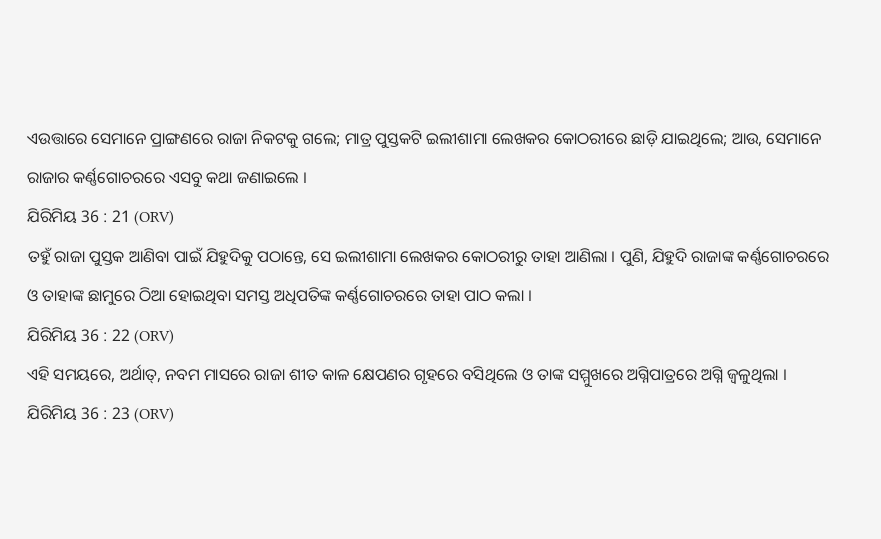ଏଉତ୍ତାରେ ସେମାନେ ପ୍ରାଙ୍ଗଣରେ ରାଜା ନିକଟକୁ ଗଲେ; ମାତ୍ର ପୁସ୍ତକଟି ଇଲୀଶାମା ଲେଖକର କୋଠରୀରେ ଛାଡ଼ି ଯାଇଥିଲେ; ଆଉ, ସେମାନେ ରାଜାର କର୍ଣ୍ଣଗୋଚରରେ ଏସବୁ କଥା ଜଣାଇଲେ ।
ଯିରିମିୟ 36 : 21 (ORV)
ତହୁଁ ରାଜା ପୁସ୍ତକ ଆଣିବା ପାଇଁ ଯିହୁଦିକୁ ପଠାନ୍ତେ, ସେ ଇଲୀଶାମା ଲେଖକର କୋଠରୀରୁ ତାହା ଆଣିଲା । ପୁଣି, ଯିହୁଦି ରାଜାଙ୍କ କର୍ଣ୍ଣଗୋଚରରେ ଓ ତାହାଙ୍କ ଛାମୁରେ ଠିଆ ହୋଇଥିବା ସମସ୍ତ ଅଧିପତିଙ୍କ କର୍ଣ୍ଣଗୋଚରରେ ତାହା ପାଠ କଲା ।
ଯିରିମିୟ 36 : 22 (ORV)
ଏହି ସମୟରେ, ଅର୍ଥାତ୍, ନବମ ମାସରେ ରାଜା ଶୀତ କାଳ କ୍ଷେପଣର ଗୃହରେ ବସିଥିଲେ ଓ ତାଙ୍କ ସମ୍ମୁଖରେ ଅଗ୍ନିପାତ୍ରରେ ଅଗ୍ନି ଜ୍ଵଳୁଥିଲା ।
ଯିରିମିୟ 36 : 23 (ORV)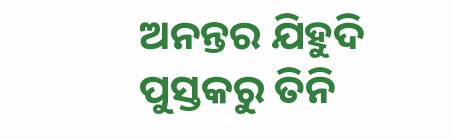ଅନନ୍ତର ଯିହୁଦି ପୁସ୍ତକରୁ ତିନି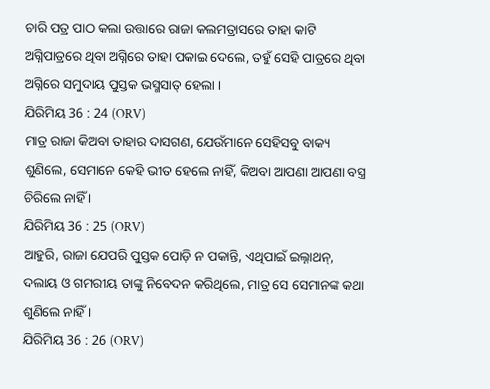ଚାରି ପତ୍ର ପାଠ କଲା ଉତ୍ତାରେ ରାଜା କଲମତ୍ରାସରେ ତାହା କାଟି ଅଗ୍ନିପାତ୍ରରେ ଥିବା ଅଗ୍ନିରେ ତାହା ପକାଇ ଦେଲେ, ତହୁଁ ସେହି ପାତ୍ରରେ ଥିବା ଅଗ୍ନିରେ ସମୁଦାୟ ପୁସ୍ତକ ଭସ୍ମସାତ୍ ହେଲା ।
ଯିରିମିୟ 36 : 24 (ORV)
ମାତ୍ର ରାଜା କିଅବା ତାହାର ଦାସଗଣ, ଯେଉଁମାନେ ସେହିସବୁ ବାକ୍ୟ ଶୁଣିଲେ, ସେମାନେ କେହି ଭୀତ ହେଲେ ନାହିଁ, କିଅବା ଆପଣା ଆପଣା ବସ୍ତ୍ର ଚିରିଲେ ନାହିଁ ।
ଯିରିମିୟ 36 : 25 (ORV)
ଆହୁରି, ରାଜା ଯେପରି ପୁସ୍ତକ ପୋଡ଼ି ନ ପକାନ୍ତି, ଏଥିପାଇଁ ଇଲ୍ନାଥନ୍, ଦଲାୟ ଓ ଗମରୀୟ ତାଙ୍କୁ ନିବେଦନ କରିଥିଲେ, ମାତ୍ର ସେ ସେମାନଙ୍କ କଥା ଶୁଣିଲେ ନାହିଁ ।
ଯିରିମିୟ 36 : 26 (ORV)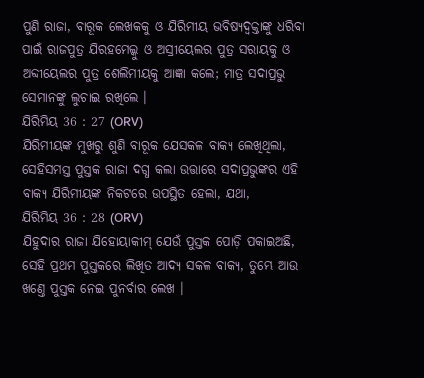ପୁଣି ରାଜା, ବାରୂକ ଲେଖକକୁ ଓ ଯିରିମୀୟ ଭବିଷ୍ୟଦ୍ବକ୍ତାଙ୍କୁ ଧରିବା ପାଇଁ ରାଜପୁତ୍ର ଯିରହମେଲ୍କୁ ଓ ଅସ୍ରୀୟେଲର ପୁତ୍ର ସରାୟକୁ ଓ ଅବ୍ଦୀୟେଲର ପୁତ୍ର ଶେଲିମୀୟକୁ ଆଜ୍ଞା କଲେ; ମାତ୍ର ସଦାପ୍ରଭୁ ସେମାନଙ୍କୁ ଲୁଚାଇ ରଖିଲେ ।
ଯିରିମିୟ 36 : 27 (ORV)
ଯିରିମୀୟଙ୍କ ମୁଖରୁ ଶୁଣି ବାରୂକ ଯେସକଳ ବାକ୍ୟ ଲେଖିଥିଲା, ସେହିସମସ୍ତ ପୁସ୍ତକ ରାଜା ଦଗ୍ଧ କଲା ଉତ୍ତାରେ ସଦାପ୍ରଭୁଙ୍କର ଏହି ବାକ୍ୟ ଯିରିମୀୟଙ୍କ ନିକଟରେ ଉପସ୍ଥିତ ହେଲା, ଯଥା,
ଯିରିମିୟ 36 : 28 (ORV)
ଯିହୁଦାର ରାଜା ଯିହୋୟାକୀମ୍ ଯେଉଁ ପୁସ୍ତକ ପୋଡ଼ି ପକାଇଅଛି, ସେହି ପ୍ରଥମ ପୁସ୍ତକରେ ଲିଖିତ ଆଦ୍ୟ ସକଳ ବାକ୍ୟ, ତୁମ୍ଭେ ଆଉ ଖଣ୍ତେ ପୁସ୍ତକ ନେଇ ପୁନର୍ବାର ଲେଖ ।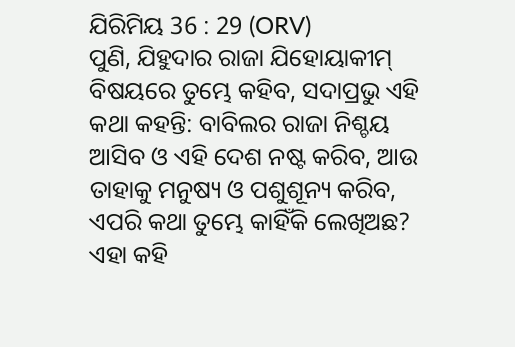ଯିରିମିୟ 36 : 29 (ORV)
ପୁଣି, ଯିହୁଦାର ରାଜା ଯିହୋୟାକୀମ୍ ବିଷୟରେ ତୁମ୍ଭେ କହିବ, ସଦାପ୍ରଭୁ ଏହି କଥା କହନ୍ତି: ବାବିଲର ରାଜା ନିଶ୍ଚୟ ଆସିବ ଓ ଏହି ଦେଶ ନଷ୍ଟ କରିବ, ଆଉ ତାହାକୁ ମନୁଷ୍ୟ ଓ ପଶୁଶୂନ୍ୟ କରିବ, ଏପରି କଥା ତୁମ୍ଭେ କାହିଁକି ଲେଖିଅଛ? ଏହା କହି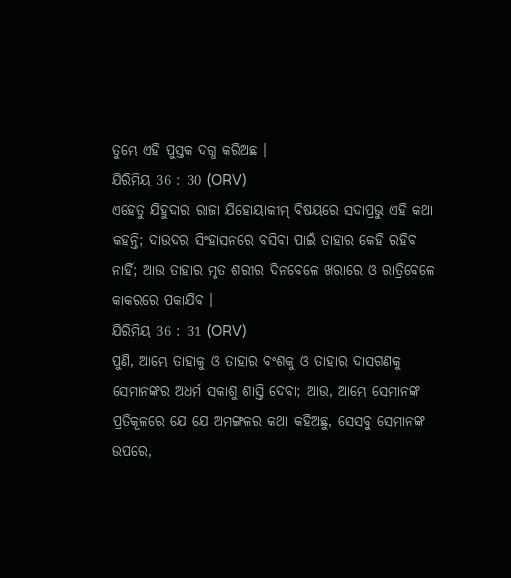ତୁମ୍ଭେ ଏହି ପୁସ୍ତକ ଦଗ୍ଧ କରିଅଛ ।
ଯିରିମିୟ 36 : 30 (ORV)
ଏହେତୁ ଯିହୁଦାର ରାଜା ଯିହୋୟାକୀମ୍ ବିଷୟରେ ସଦାପ୍ରଭୁ ଏହି କଥା କହନ୍ତି; ଦାଉଦର ସିଂହାସନରେ ବସିବା ପାଇଁ ତାହାର କେହି ରହିବ ନାହିଁ; ଆଉ ତାହାର ମୃତ ଶରୀର ଦିନବେଳେ ଖରାରେ ଓ ରାତ୍ରିବେଳେ କାକରରେ ପକାଯିବ ।
ଯିରିମିୟ 36 : 31 (ORV)
ପୁଣି, ଆମ୍ଭେ ତାହାକୁ ଓ ତାହାର ବଂଶକୁ ଓ ତାହାର ଦାସଗଣକୁ ସେମାନଙ୍କର ଅଧର୍ମ ସକାଶୁ ଶାସ୍ତି ଦେବା; ଆଉ, ଆମ୍ଭେ ସେମାନଙ୍କ ପ୍ରତିକୂଳରେ ଯେ ଯେ ଅମଙ୍ଗଳର କଥା କହିଅଛୁ, ସେସବୁ ସେମାନଙ୍କ ଉପରେ,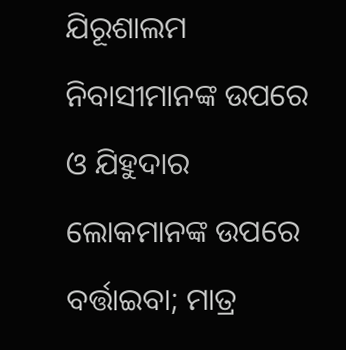ଯିରୂଶାଲମ ନିବାସୀମାନଙ୍କ ଉପରେ ଓ ଯିହୁଦାର ଲୋକମାନଙ୍କ ଉପରେ ବର୍ତ୍ତାଇବା; ମାତ୍ର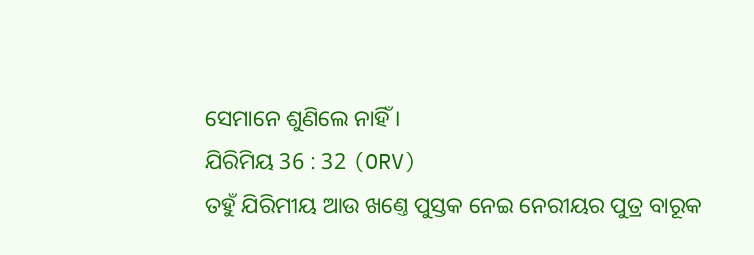ସେମାନେ ଶୁଣିଲେ ନାହିଁ ।
ଯିରିମିୟ 36 : 32 (ORV)
ତହୁଁ ଯିରିମୀୟ ଆଉ ଖଣ୍ତେ ପୁସ୍ତକ ନେଇ ନେରୀୟର ପୁତ୍ର ବାରୂକ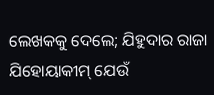ଲେଖକକୁ ଦେଲେ; ଯିହୁଦାର ରାଜା ଯିହୋୟାକୀମ୍ ଯେଉଁ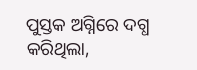ପୁସ୍ତକ ଅଗ୍ନିରେ ଦଗ୍ଧ କରିଥିଲା,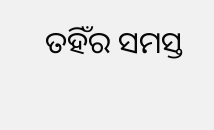ତହିଁର ସମସ୍ତ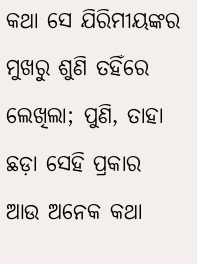କଥା ସେ ଯିରିମୀୟଙ୍କର ମୁଖରୁ ଶୁଣି ତହିଁରେ ଲେଖିଲା; ପୁଣି, ତାହା ଛଡ଼ା ସେହି ପ୍ରକାର ଆଉ ଅନେକ କଥା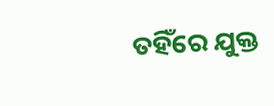ତହିଁରେ ଯୁକ୍ତ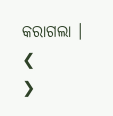କରାଗଲା ।
❮
❯